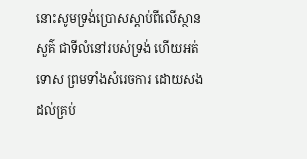នោះសូមទ្រង់ប្រោសស្តាប់ពីលើស្ថានសួគ៌ ជាទីលំនៅរបស់ទ្រង់ ហើយអត់ទោស ព្រមទាំងសំរេចការ ដោយសងដល់គ្រប់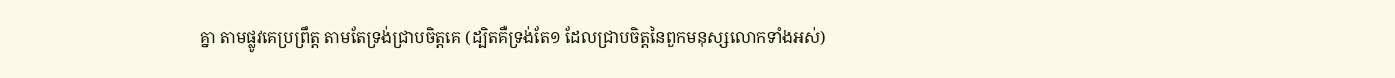គ្នា តាមផ្លូវគេប្រព្រឹត្ត តាមតែទ្រង់ជ្រាបចិត្តគេ (ដ្បិតគឺទ្រង់តែ១ ដែលជ្រាបចិត្តនៃពួកមនុស្សលោកទាំងអស់)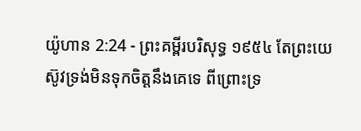យ៉ូហាន 2:24 - ព្រះគម្ពីរបរិសុទ្ធ ១៩៥៤ តែព្រះយេស៊ូវទ្រង់មិនទុកចិត្តនឹងគេទេ ពីព្រោះទ្រ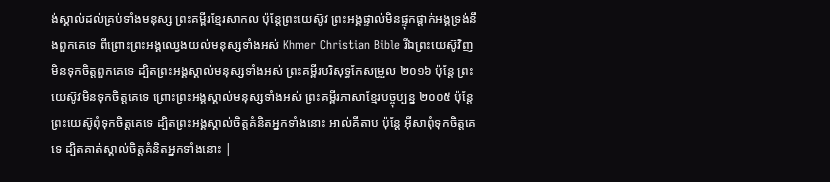ង់ស្គាល់ដល់គ្រប់ទាំងមនុស្ស ព្រះគម្ពីរខ្មែរសាកល ប៉ុន្តែព្រះយេស៊ូវ ព្រះអង្គផ្ទាល់មិនផ្ទុកផ្ដាក់អង្គទ្រង់នឹងពួកគេទេ ពីព្រោះព្រះអង្គឈ្វេងយល់មនុស្សទាំងអស់ Khmer Christian Bible រីឯព្រះយេស៊ូវិញ មិនទុកចិត្តពួកគេទេ ដ្បិតព្រះអង្គស្គាល់មនុស្សទាំងអស់ ព្រះគម្ពីរបរិសុទ្ធកែសម្រួល ២០១៦ ប៉ុន្តែ ព្រះយេស៊ូវមិនទុកចិត្តគេទេ ព្រោះព្រះអង្គស្គាល់មនុស្សទាំងអស់ ព្រះគម្ពីរភាសាខ្មែរបច្ចុប្បន្ន ២០០៥ ប៉ុន្តែ ព្រះយេស៊ូពុំទុកចិត្តគេទេ ដ្បិតព្រះអង្គស្គាល់ចិត្តគំនិតអ្នកទាំងនោះ អាល់គីតាប ប៉ុន្ដែ អ៊ីសាពុំទុកចិត្ដគេទេ ដ្បិតគាត់ស្គាល់ចិត្ដគំនិតអ្នកទាំងនោះ |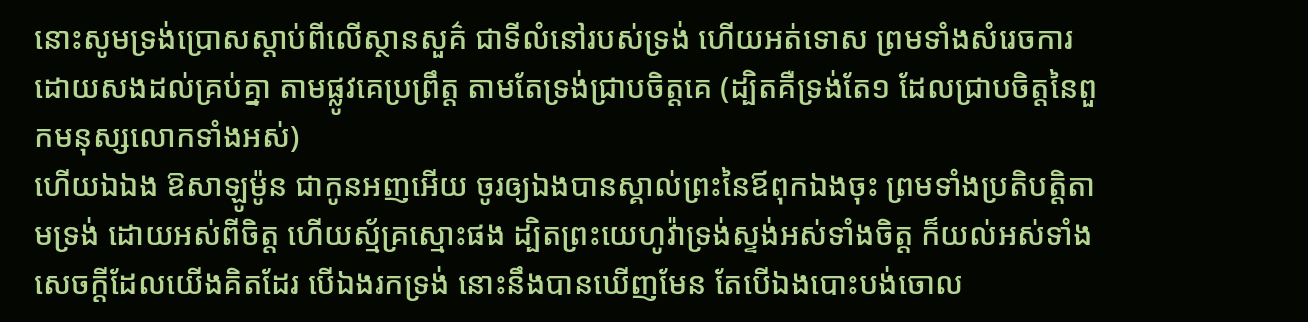នោះសូមទ្រង់ប្រោសស្តាប់ពីលើស្ថានសួគ៌ ជាទីលំនៅរបស់ទ្រង់ ហើយអត់ទោស ព្រមទាំងសំរេចការ ដោយសងដល់គ្រប់គ្នា តាមផ្លូវគេប្រព្រឹត្ត តាមតែទ្រង់ជ្រាបចិត្តគេ (ដ្បិតគឺទ្រង់តែ១ ដែលជ្រាបចិត្តនៃពួកមនុស្សលោកទាំងអស់)
ហើយឯឯង ឱសាឡូម៉ូន ជាកូនអញអើយ ចូរឲ្យឯងបានស្គាល់ព្រះនៃឪពុកឯងចុះ ព្រមទាំងប្រតិបត្តិតាមទ្រង់ ដោយអស់ពីចិត្ត ហើយស្ម័គ្រស្មោះផង ដ្បិតព្រះយេហូវ៉ាទ្រង់ស្ទង់អស់ទាំងចិត្ត ក៏យល់អស់ទាំងសេចក្ដីដែលយើងគិតដែរ បើឯងរកទ្រង់ នោះនឹងបានឃើញមែន តែបើឯងបោះបង់ចោល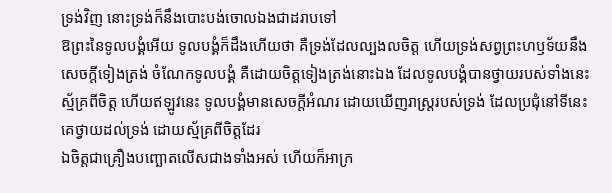ទ្រង់វិញ នោះទ្រង់ក៏នឹងបោះបង់ចោលឯងជាដរាបទៅ
ឱព្រះនៃទូលបង្គំអើយ ទូលបង្គំក៏ដឹងហើយថា គឺទ្រង់ដែលល្បងលចិត្ត ហើយទ្រង់សព្វព្រះហឫទ័យនឹងសេចក្ដីទៀងត្រង់ ចំណែកទូលបង្គំ គឺដោយចិត្តទៀងត្រង់នោះឯង ដែលទូលបង្គំបានថ្វាយរបស់ទាំងនេះស្ម័គ្រពីចិត្ត ហើយឥឡូវនេះ ទូលបង្គំមានសេចក្ដីអំណរ ដោយឃើញរាស្ត្ររបស់ទ្រង់ ដែលប្រជុំនៅទីនេះ គេថ្វាយដល់ទ្រង់ ដោយស្ម័គ្រពីចិត្តដែរ
ឯចិត្តជាគ្រឿងបញ្ឆោតលើសជាងទាំងអស់ ហើយក៏អាក្រ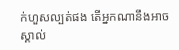ក់ហួសល្បត់ផង តើអ្នកណានឹងអាចស្គាល់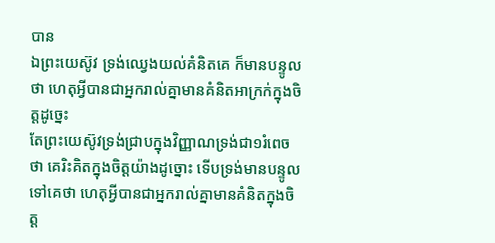បាន
ឯព្រះយេស៊ូវ ទ្រង់ឈ្វេងយល់គំនិតគេ ក៏មានបន្ទូលថា ហេតុអ្វីបានជាអ្នករាល់គ្នាមានគំនិតអាក្រក់ក្នុងចិត្តដូច្នេះ
តែព្រះយេស៊ូវទ្រង់ជ្រាបក្នុងវិញ្ញាណទ្រង់ជា១រំពេចថា គេរិះគិតក្នុងចិត្តយ៉ាងដូច្នោះ ទើបទ្រង់មានបន្ទូលទៅគេថា ហេតុអ្វីបានជាអ្នករាល់គ្នាមានគំនិតក្នុងចិត្ត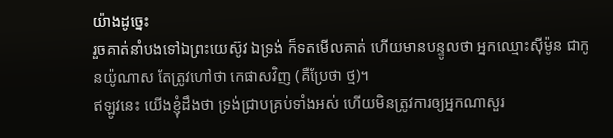យ៉ាងដូច្នេះ
រួចគាត់នាំបងទៅឯព្រះយេស៊ូវ ឯទ្រង់ ក៏ទតមើលគាត់ ហើយមានបន្ទូលថា អ្នកឈ្មោះស៊ីម៉ូន ជាកូនយ៉ូណាស តែត្រូវហៅថា កេផាសវិញ (គឺប្រែថា ថ្ម)។
ឥឡូវនេះ យើងខ្ញុំដឹងថា ទ្រង់ជ្រាបគ្រប់ទាំងអស់ ហើយមិនត្រូវការឲ្យអ្នកណាសួរ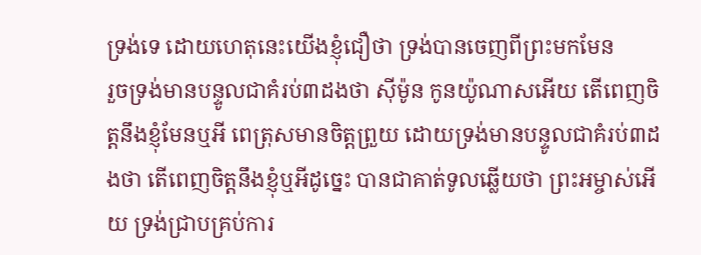ទ្រង់ទេ ដោយហេតុនេះយើងខ្ញុំជឿថា ទ្រង់បានចេញពីព្រះមកមែន
រួចទ្រង់មានបន្ទូលជាគំរប់៣ដងថា ស៊ីម៉ូន កូនយ៉ូណាសអើយ តើពេញចិត្តនឹងខ្ញុំមែនឬអី ពេត្រុសមានចិត្តព្រួយ ដោយទ្រង់មានបន្ទូលជាគំរប់៣ដងថា តើពេញចិត្តនឹងខ្ញុំឬអីដូច្នេះ បានជាគាត់ទូលឆ្លើយថា ព្រះអម្ចាស់អើយ ទ្រង់ជ្រាបគ្រប់ការ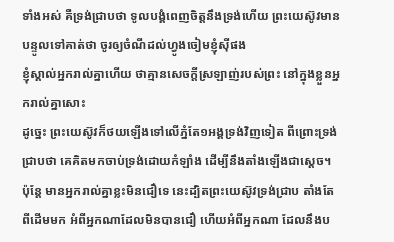ទាំងអស់ គឺទ្រង់ជ្រាបថា ទូលបង្គំពេញចិត្តនឹងទ្រង់ហើយ ព្រះយេស៊ូវមានបន្ទូលទៅគាត់ថា ចូរឲ្យចំណីដល់ហ្វូងចៀមខ្ញុំស៊ីផង
ខ្ញុំស្គាល់អ្នករាល់គ្នាហើយ ថាគ្មានសេចក្ដីស្រឡាញ់របស់ព្រះ នៅក្នុងខ្លួនអ្នករាល់គ្នាសោះ
ដូច្នេះ ព្រះយេស៊ូវក៏ថយឡើងទៅលើភ្នំតែ១អង្គទ្រង់វិញទៀត ពីព្រោះទ្រង់ជ្រាបថា គេគិតមកចាប់ទ្រង់ដោយកំឡាំង ដើម្បីនឹងតាំងឡើងជាស្តេច។
ប៉ុន្តែ មានអ្នករាល់គ្នាខ្លះមិនជឿទេ នេះដ្បិតព្រះយេស៊ូវទ្រង់ជ្រាប តាំងតែពីដើមមក អំពីអ្នកណាដែលមិនបានជឿ ហើយអំពីអ្នកណា ដែលនឹងប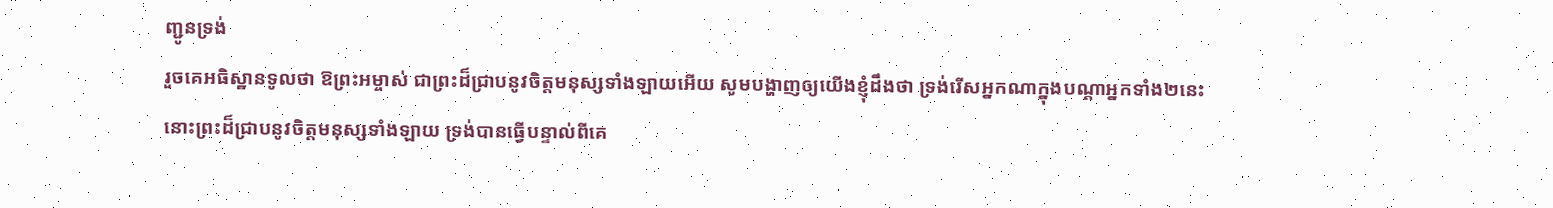ញ្ជូនទ្រង់
រួចគេអធិស្ឋានទូលថា ឱព្រះអម្ចាស់ ជាព្រះដ៏ជ្រាបនូវចិត្តមនុស្សទាំងឡាយអើយ សូមបង្ហាញឲ្យយើងខ្ញុំដឹងថា ទ្រង់រើសអ្នកណាក្នុងបណ្តាអ្នកទាំង២នេះ
នោះព្រះដ៏ជ្រាបនូវចិត្តមនុស្សទាំងឡាយ ទ្រង់បានធ្វើបន្ទាល់ពីគេ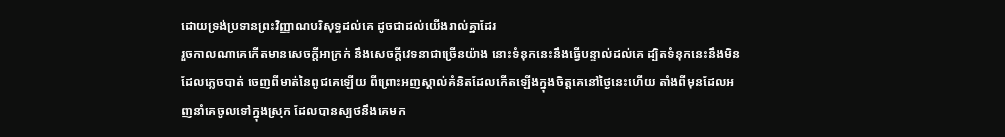ដោយទ្រង់ប្រទានព្រះវិញ្ញាណបរិសុទ្ធដល់គេ ដូចជាដល់យើងរាល់គ្នាដែរ
រួចកាលណាគេកើតមានសេចក្ដីអាក្រក់ នឹងសេចក្ដីវេទនាជាច្រើនយ៉ាង នោះទំនុកនេះនឹងធ្វើបន្ទាល់ដល់គេ ដ្បិតទំនុកនេះនឹងមិនដែលភ្លេចបាត់ ចេញពីមាត់នៃពូជគេឡើយ ពីព្រោះអញស្គាល់គំនិតដែលកើតឡើងក្នុងចិត្តគេនៅថ្ងៃនេះហើយ តាំងពីមុនដែលអញនាំគេចូលទៅក្នុងស្រុក ដែលបានស្បថនឹងគេមក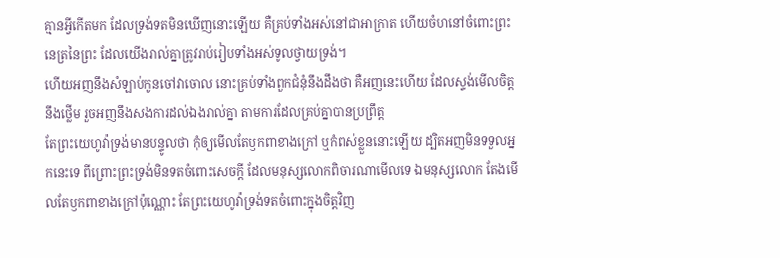គ្មានអ្វីកើតមក ដែលទ្រង់ទតមិនឃើញនោះឡើយ គឺគ្រប់ទាំងអស់នៅជាអាក្រាត ហើយចំហនៅចំពោះព្រះនេត្រនៃព្រះ ដែលយើងរាល់គ្នាត្រូវរាប់រៀបទាំងអស់ទូលថ្វាយទ្រង់។
ហើយអញនឹងសំឡាប់កូនចៅវាចោល នោះគ្រប់ទាំងពួកជំនុំនឹងដឹងថា គឺអញនេះហើយ ដែលស្ទង់មើលចិត្តនឹងថ្លើម រួចអញនឹងសងការដល់ឯងរាល់គ្នា តាមការដែលគ្រប់គ្នាបានប្រព្រឹត្ត
តែព្រះយេហូវ៉ាទ្រង់មានបន្ទូលថា កុំឲ្យមើលតែឫកពាខាងក្រៅ ឬកំពស់ខ្លួននោះឡើយ ដ្បិតអញមិនទទួលអ្នកនេះទេ ពីព្រោះព្រះទ្រង់មិនទតចំពោះសេចក្ដី ដែលមនុស្សលោកពិចារណាមើលទេ ឯមនុស្សលោក តែងមើលតែឫកពាខាងក្រៅប៉ុណ្ណោះ តែព្រះយេហូវ៉ាទ្រង់ទតចំពោះក្នុងចិត្តវិញ